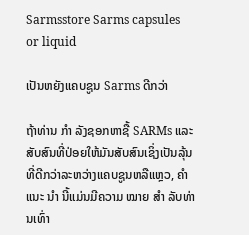Sarmsstore Sarms capsules or liquid

ເປັນຫຍັງແຄບຊູນ Sarms ດີກວ່າ

ຖ້າທ່ານ ກຳ ລັງຊອກຫາຊື້ SARMs ແລະສັບສົນທີ່ປ່ອຍໃຫ້ມັນສັບສົນເຊິ່ງເປັນລຸ້ນທີ່ດີກວ່າລະຫວ່າງແຄບຊູນຫລືແຫຼວ, ຄຳ ແນະ ນຳ ນີ້ແມ່ນມີຄວາມ ໝາຍ ສຳ ລັບທ່ານເທົ່າ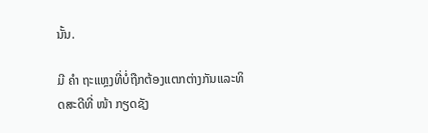ນັ້ນ.

ມີ ຄຳ ຖະແຫຼງທີ່ບໍ່ຖືກຕ້ອງແຕກຕ່າງກັນແລະທິດສະດີທີ່ ໜ້າ ກຽດຊັງ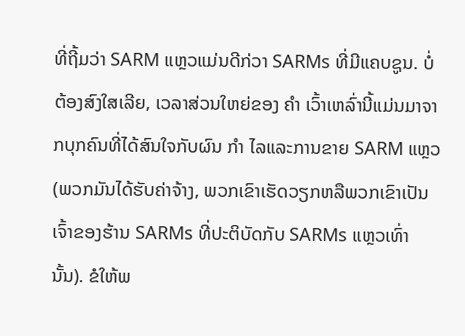ທີ່ຖີ້ມວ່າ SARM ແຫຼວແມ່ນດີກ່ວາ SARMs ທີ່ມີແຄບຊູນ. ບໍ່ຕ້ອງສົງໃສເລີຍ, ເວລາສ່ວນໃຫຍ່ຂອງ ຄຳ ເວົ້າເຫລົ່ານີ້ແມ່ນມາຈາກບຸກຄົນທີ່ໄດ້ສົນໃຈກັບຜົນ ກຳ ໄລແລະການຂາຍ SARM ແຫຼວ (ພວກມັນໄດ້ຮັບຄ່າຈ້າງ, ພວກເຂົາເຮັດວຽກຫລືພວກເຂົາເປັນເຈົ້າຂອງຮ້ານ SARMs ທີ່ປະຕິບັດກັບ SARMs ແຫຼວເທົ່ານັ້ນ). ຂໍໃຫ້ພ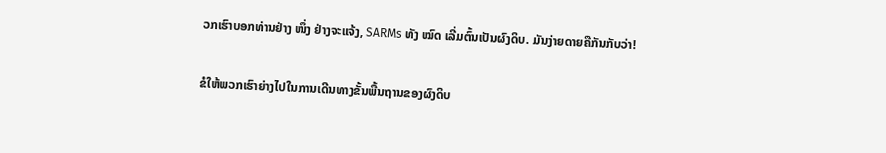ວກເຮົາບອກທ່ານຢ່າງ ໜຶ່ງ ຢ່າງຈະແຈ້ງ, SARMs ທັງ ໝົດ ເລີ່ມຕົ້ນເປັນຜົງດິບ. ມັນງ່າຍດາຍຄືກັນກັບວ່າ!

ຂໍໃຫ້ພວກເຮົາຍ່າງໄປໃນການເດີນທາງຂັ້ນພື້ນຖານຂອງຜົງດິບ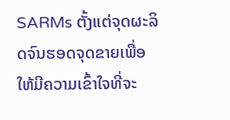SARMs ຕັ້ງແຕ່ຈຸດຜະລິດຈົນຮອດຈຸດຂາຍເພື່ອໃຫ້ມີຄວາມເຂົ້າໃຈທີ່ຈະ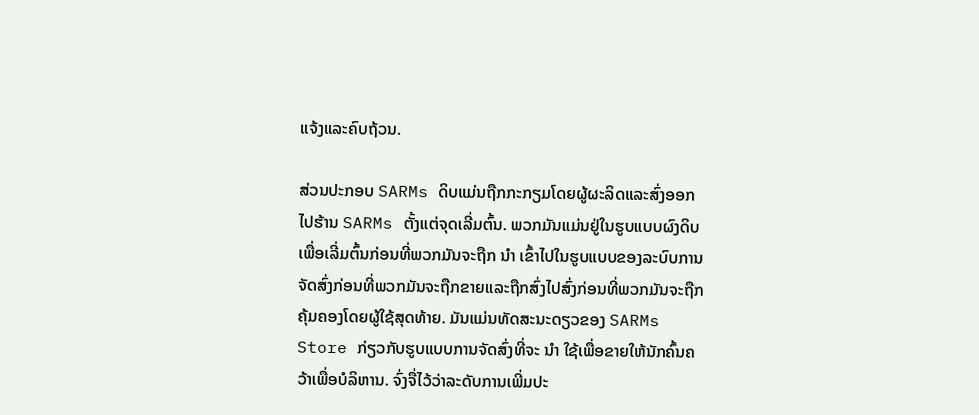ແຈ້ງແລະຄົບຖ້ວນ.

ສ່ວນປະກອບ SARMs ດິບແມ່ນຖືກກະກຽມໂດຍຜູ້ຜະລິດແລະສົ່ງອອກໄປຮ້ານ SARMs ຕັ້ງແຕ່ຈຸດເລີ່ມຕົ້ນ. ພວກມັນແມ່ນຢູ່ໃນຮູບແບບຜົງດິບເພື່ອເລີ່ມຕົ້ນກ່ອນທີ່ພວກມັນຈະຖືກ ນຳ ເຂົ້າໄປໃນຮູບແບບຂອງລະບົບການຈັດສົ່ງກ່ອນທີ່ພວກມັນຈະຖືກຂາຍແລະຖືກສົ່ງໄປສົ່ງກ່ອນທີ່ພວກມັນຈະຖືກຄຸ້ມຄອງໂດຍຜູ້ໃຊ້ສຸດທ້າຍ. ມັນແມ່ນທັດສະນະດຽວຂອງ SARMs Store ກ່ຽວກັບຮູບແບບການຈັດສົ່ງທີ່ຈະ ນຳ ໃຊ້ເພື່ອຂາຍໃຫ້ນັກຄົ້ນຄວ້າເພື່ອບໍລິຫານ. ຈົ່ງຈື່ໄວ້ວ່າລະດັບການເພີ່ມປະ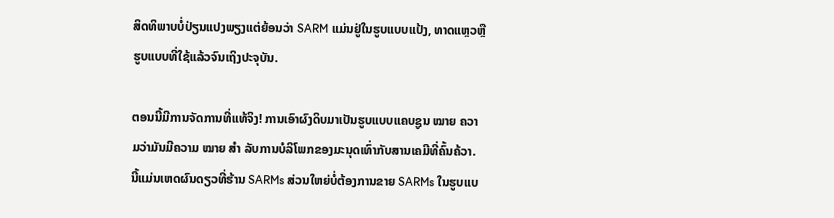ສິດທິພາບບໍ່ປ່ຽນແປງພຽງແຕ່ຍ້ອນວ່າ SARM ແມ່ນຢູ່ໃນຮູບແບບແປ້ງ, ທາດແຫຼວຫຼືຮູບແບບທີ່ໃຊ້ແລ້ວຈົນເຖິງປະຈຸບັນ.

ຕອນນີ້ມີການຈັດການທີ່ແທ້ຈິງ! ການເອົາຜົງດິບມາເປັນຮູບແບບແຄບຊູນ ໝາຍ ຄວາມວ່າມັນມີຄວາມ ໝາຍ ສຳ ລັບການບໍລິໂພກຂອງມະນຸດເທົ່າກັບສານເຄມີທີ່ຄົ້ນຄ້ວາ. ນີ້ແມ່ນເຫດຜົນດຽວທີ່ຮ້ານ SARMs ສ່ວນໃຫຍ່ບໍ່ຕ້ອງການຂາຍ SARMs ໃນຮູບແບ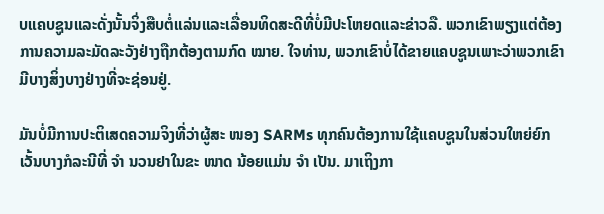ບແຄບຊູນແລະດັ່ງນັ້ນຈິ່ງສືບຕໍ່ແລ່ນແລະເລື່ອນທິດສະດີທີ່ບໍ່ມີປະໂຫຍດແລະຂ່າວລື. ພວກເຂົາພຽງແຕ່ຕ້ອງການຄວາມລະມັດລະວັງຢ່າງຖືກຕ້ອງຕາມກົດ ໝາຍ. ໃຈທ່ານ, ພວກເຂົາບໍ່ໄດ້ຂາຍແຄບຊູນເພາະວ່າພວກເຂົາມີບາງສິ່ງບາງຢ່າງທີ່ຈະຊ່ອນຢູ່.

ມັນບໍ່ມີການປະຕິເສດຄວາມຈິງທີ່ວ່າຜູ້ສະ ໜອງ SARMs ທຸກຄົນຕ້ອງການໃຊ້ແຄບຊູນໃນສ່ວນໃຫຍ່ຍົກເວັ້ນບາງກໍລະນີທີ່ ຈຳ ນວນຢາໃນຂະ ໜາດ ນ້ອຍແມ່ນ ຈຳ ເປັນ. ມາເຖິງກາ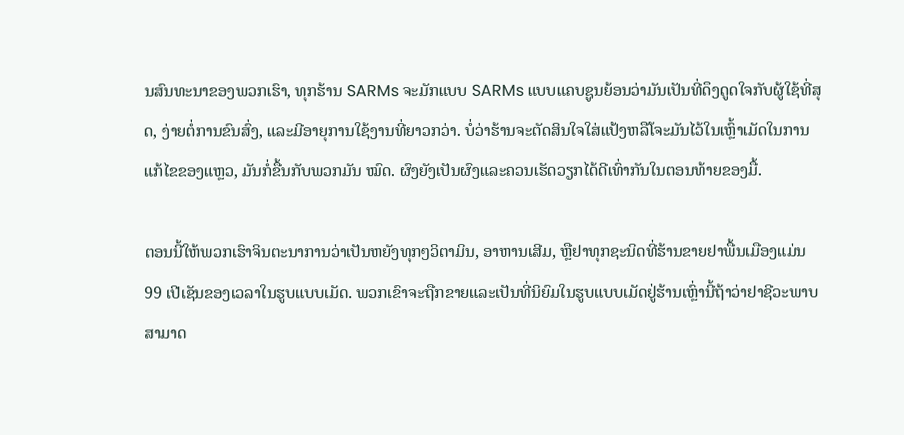ນສົນທະນາຂອງພວກເຮົາ, ທຸກຮ້ານ SARMs ຈະມັກແບບ SARMs ແບບແຄບຊູນຍ້ອນວ່າມັນເປັນທີ່ດຶງດູດໃຈກັບຜູ້ໃຊ້ທີ່ສຸດ, ງ່າຍຕໍ່ການຂົນສົ່ງ, ແລະມີອາຍຸການໃຊ້ງານທີ່ຍາວກວ່າ. ບໍ່ວ່າຮ້ານຈະຕັດສິນໃຈໃສ່ແປ້ງຫລືໂຈະມັນໄວ້ໃນເຫຼົ້າເມັດໃນການແກ້ໄຂຂອງແຫຼວ, ມັນກໍ່ຂື້ນກັບພວກມັນ ໝົດ. ຜົງຍັງເປັນຜົງແລະຄວນເຮັດວຽກໄດ້ດີເທົ່າກັນໃນຕອນທ້າຍຂອງມື້.

ຕອນນີ້ໃຫ້ພວກເຮົາຈິນຕະນາການວ່າເປັນຫຍັງທຸກໆວິຕາມິນ, ອາຫານເສີມ, ຫຼືຢາທຸກຊະນິດທີ່ຮ້ານຂາຍຢາພື້ນເມືອງແມ່ນ 99 ເປີເຊັນຂອງເວລາໃນຮູບແບບເມັດ. ພວກເຂົາຈະຖືກຂາຍແລະເປັນທີ່ນິຍົມໃນຮູບແບບເມັດຢູ່ຮ້ານເຫຼົ່ານີ້ຖ້າວ່າຢາຊີວະພາບສາມາດ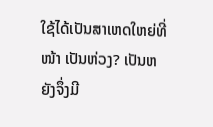ໃຊ້ໄດ້ເປັນສາເຫດໃຫຍ່ທີ່ ໜ້າ ເປັນຫ່ວງ? ເປັນຫຍັງຈຶ່ງມີ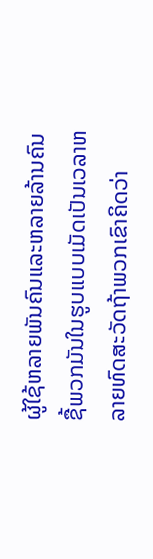ຜູ້ໃຊ້ຫລາຍພັນຄົນແລະຫລາຍລ້ານຄົນຊື້ພວກມັນໃນຮູບແບບເມັດເປັນເວລາຫລາຍທົດສະວັດຖ້າພວກເຂົາຄິດວ່າ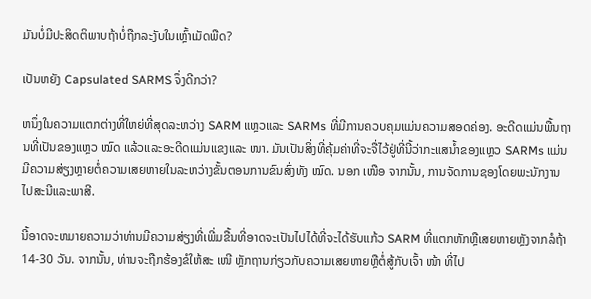ມັນບໍ່ມີປະສິດຕິພາບຖ້າບໍ່ຖືກລະງັບໃນເຫຼົ້າເມັດພືດ?

ເປັນຫຍັງ Capsulated SARMS ຈຶ່ງດີກວ່າ?

ຫນຶ່ງໃນຄວາມແຕກຕ່າງທີ່ໃຫຍ່ທີ່ສຸດລະຫວ່າງ SARM ແຫຼວແລະ SARMs ທີ່ມີການຄວບຄຸມແມ່ນຄວາມສອດຄ່ອງ. ອະດີດແມ່ນພື້ນຖານທີ່ເປັນຂອງແຫຼວ ໝົດ ແລ້ວແລະອະດີດແມ່ນແຂງແລະ ໜາ. ມັນເປັນສິ່ງທີ່ຄຸ້ມຄ່າທີ່ຈະຈື່ໄວ້ຢູ່ທີ່ນີ້ວ່າກະແສນໍ້າຂອງແຫຼວ SARMs ແມ່ນມີຄວາມສ່ຽງຫຼາຍຕໍ່ຄວາມເສຍຫາຍໃນລະຫວ່າງຂັ້ນຕອນການຂົນສົ່ງທັງ ໝົດ. ນອກ ເໜືອ ຈາກນັ້ນ, ການຈັດການຊອງໂດຍພະນັກງານໄປສະນີແລະພາສີ.

ນີ້ອາດຈະຫມາຍຄວາມວ່າທ່ານມີຄວາມສ່ຽງທີ່ເພີ່ມຂື້ນທີ່ອາດຈະເປັນໄປໄດ້ທີ່ຈະໄດ້ຮັບແກ້ວ SARM ທີ່ແຕກຫັກຫຼືເສຍຫາຍຫຼັງຈາກລໍຖ້າ 14-30 ວັນ. ຈາກນັ້ນ, ທ່ານຈະຖືກຮ້ອງຂໍໃຫ້ສະ ເໜີ ຫຼັກຖານກ່ຽວກັບຄວາມເສຍຫາຍຫຼືຕໍ່ສູ້ກັບເຈົ້າ ໜ້າ ທີ່ໄປ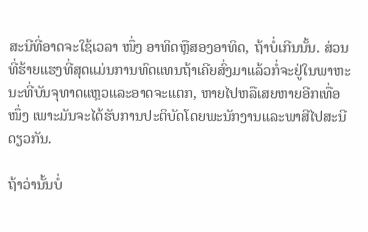ສະນີທີ່ອາດຈະໃຊ້ເວລາ ໜຶ່ງ ອາທິດຫຼືສອງອາທິດ, ຖ້າບໍ່ເກີນນັ້ນ. ສ່ວນທີ່ຮ້າຍແຮງທີ່ສຸດແມ່ນການທົດແທນຖ້າເຄີຍສົ່ງມາແລ້ວກໍ່ຈະຢູ່ໃນພາຫະນະທີ່ບັນຈຸທາດແຫຼວແລະອາດຈະແຕກ, ຫາຍໄປຫລືເສຍຫາຍອີກເທື່ອ ໜຶ່ງ ເພາະມັນຈະໄດ້ຮັບການປະຕິບັດໂດຍພະນັກງານແລະພາສີໄປສະນີດຽວກັນ.

ຖ້າວ່ານັ້ນບໍ່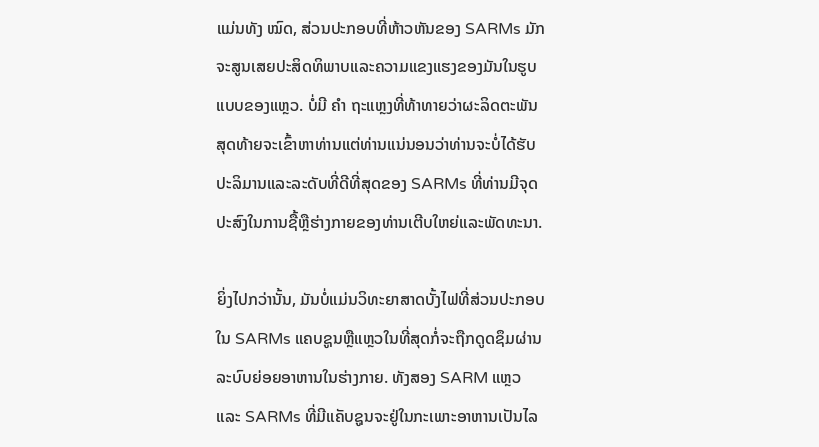ແມ່ນທັງ ໝົດ, ສ່ວນປະກອບທີ່ຫ້າວຫັນຂອງ SARMs ມັກຈະສູນເສຍປະສິດທິພາບແລະຄວາມແຂງແຮງຂອງມັນໃນຮູບແບບຂອງແຫຼວ. ບໍ່ມີ ຄຳ ຖະແຫຼງທີ່ທ້າທາຍວ່າຜະລິດຕະພັນສຸດທ້າຍຈະເຂົ້າຫາທ່ານແຕ່ທ່ານແນ່ນອນວ່າທ່ານຈະບໍ່ໄດ້ຮັບປະລິມານແລະລະດັບທີ່ດີທີ່ສຸດຂອງ SARMs ທີ່ທ່ານມີຈຸດປະສົງໃນການຊື້ຫຼືຮ່າງກາຍຂອງທ່ານເຕີບໃຫຍ່ແລະພັດທະນາ.

ຍິ່ງໄປກວ່ານັ້ນ, ມັນບໍ່ແມ່ນວິທະຍາສາດບັ້ງໄຟທີ່ສ່ວນປະກອບໃນ SARMs ແຄບຊູນຫຼືແຫຼວໃນທີ່ສຸດກໍ່ຈະຖືກດູດຊຶມຜ່ານລະບົບຍ່ອຍອາຫານໃນຮ່າງກາຍ. ທັງສອງ SARM ແຫຼວແລະ SARMs ທີ່ມີແຄັບຊູນຈະຢູ່ໃນກະເພາະອາຫານເປັນໄລ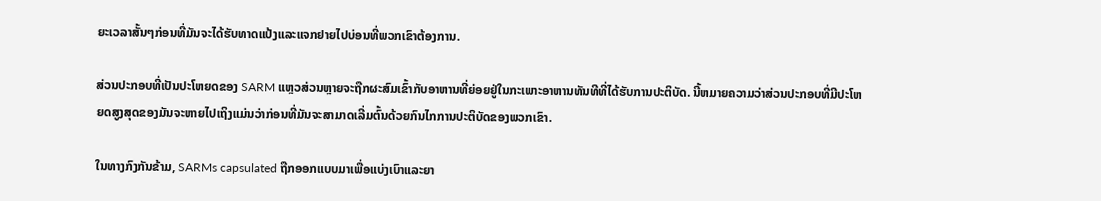ຍະເວລາສັ້ນໆກ່ອນທີ່ມັນຈະໄດ້ຮັບທາດແປ້ງແລະແຈກຢາຍໄປບ່ອນທີ່ພວກເຂົາຕ້ອງການ.

ສ່ວນປະກອບທີ່ເປັນປະໂຫຍດຂອງ SARM ແຫຼວສ່ວນຫຼາຍຈະຖືກຜະສົມເຂົ້າກັບອາຫານທີ່ຍ່ອຍຢູ່ໃນກະເພາະອາຫານທັນທີທີ່ໄດ້ຮັບການປະຕິບັດ. ນີ້ຫມາຍຄວາມວ່າສ່ວນປະກອບທີ່ມີປະໂຫຍດສູງສຸດຂອງມັນຈະຫາຍໄປເຖິງແມ່ນວ່າກ່ອນທີ່ມັນຈະສາມາດເລີ່ມຕົ້ນດ້ວຍກົນໄກການປະຕິບັດຂອງພວກເຂົາ.

ໃນທາງກົງກັນຂ້າມ, SARMs capsulated ຖືກອອກແບບມາເພື່ອແບ່ງເບົາແລະຍາ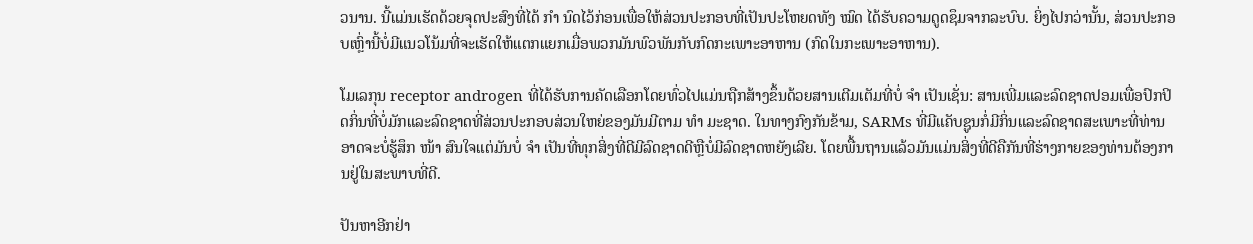ວນານ. ນີ້ແມ່ນເຮັດດ້ວຍຈຸດປະສົງທີ່ໄດ້ ກຳ ນົດໄວ້ກ່ອນເພື່ອໃຫ້ສ່ວນປະກອບທີ່ເປັນປະໂຫຍດທັງ ໝົດ ໄດ້ຮັບຄວາມດູດຊຶມຈາກລະບົບ. ຍິ່ງໄປກວ່ານັ້ນ, ສ່ວນປະກອບເຫຼົ່ານີ້ບໍ່ມີແນວໂນ້ມທີ່ຈະເຮັດໃຫ້ແຕກແຍກເມື່ອພວກມັນພົວພັນກັບກົດກະເພາະອາຫານ (ກົດໃນກະເພາະອາຫານ).

ໂມເລກຸນ receptor androgen ທີ່ໄດ້ຮັບການຄັດເລືອກໂດຍທົ່ວໄປແມ່ນຖືກສ້າງຂຶ້ນດ້ວຍສານເຕີມເຕັມທີ່ບໍ່ ຈຳ ເປັນເຊັ່ນ: ສານເພີ່ມແລະລົດຊາດປອມເພື່ອປົກປິດກິ່ນທີ່ບໍ່ມັກແລະລົດຊາດທີ່ສ່ວນປະກອບສ່ວນໃຫຍ່ຂອງມັນມີຕາມ ທຳ ມະຊາດ. ໃນທາງກົງກັນຂ້າມ, SARMs ທີ່ມີແຄັບຊູນກໍ່ມີກິ່ນແລະລົດຊາດສະເພາະທີ່ທ່ານອາດຈະບໍ່ຮູ້ສຶກ ໜ້າ ສົນໃຈແຕ່ມັນບໍ່ ຈຳ ເປັນທີ່ທຸກສິ່ງທີ່ດີມີລົດຊາດດີຫຼືບໍ່ມີລົດຊາດຫຍັງເລີຍ. ໂດຍພື້ນຖານແລ້ວມັນແມ່ນສິ່ງທີ່ດີຄືກັນທີ່ຮ່າງກາຍຂອງທ່ານຕ້ອງການຢູ່ໃນສະພາບທີ່ດີ.

ປັນຫາອີກຢ່າ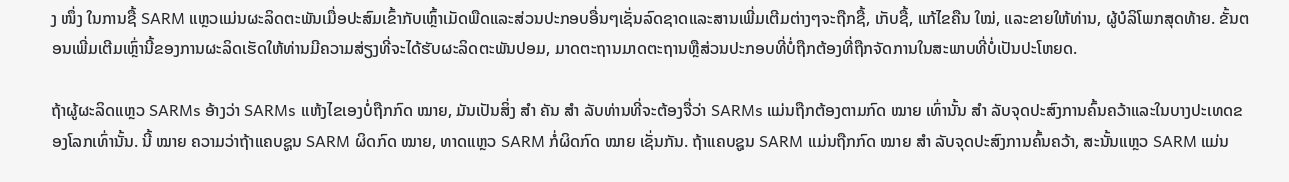ງ ໜຶ່ງ ໃນການຊື້ SARM ແຫຼວແມ່ນຜະລິດຕະພັນເມື່ອປະສົມເຂົ້າກັບເຫຼົ້າເມັດພືດແລະສ່ວນປະກອບອື່ນໆເຊັ່ນລົດຊາດແລະສານເພີ່ມເຕີມຕ່າງໆຈະຖືກຊື້, ເກັບຊື້, ແກ້ໄຂຄືນ ໃໝ່, ແລະຂາຍໃຫ້ທ່ານ, ຜູ້ບໍລິໂພກສຸດທ້າຍ. ຂັ້ນຕອນເພີ່ມເຕີມເຫຼົ່ານີ້ຂອງການຜະລິດເຮັດໃຫ້ທ່ານມີຄວາມສ່ຽງທີ່ຈະໄດ້ຮັບຜະລິດຕະພັນປອມ, ມາດຕະຖານມາດຕະຖານຫຼືສ່ວນປະກອບທີ່ບໍ່ຖືກຕ້ອງທີ່ຖືກຈັດການໃນສະພາບທີ່ບໍ່ເປັນປະໂຫຍດ.

ຖ້າຜູ້ຜະລິດແຫຼວ SARMs ອ້າງວ່າ SARMs ແຫ້ງໄຂເອງບໍ່ຖືກກົດ ໝາຍ, ມັນເປັນສິ່ງ ສຳ ຄັນ ສຳ ລັບທ່ານທີ່ຈະຕ້ອງຈື່ວ່າ SARMs ແມ່ນຖືກຕ້ອງຕາມກົດ ໝາຍ ເທົ່ານັ້ນ ສຳ ລັບຈຸດປະສົງການຄົ້ນຄວ້າແລະໃນບາງປະເທດຂອງໂລກເທົ່ານັ້ນ. ນີ້ ໝາຍ ຄວາມວ່າຖ້າແຄບຊູນ SARM ຜິດກົດ ໝາຍ, ທາດແຫຼວ SARM ກໍ່ຜິດກົດ ໝາຍ ເຊັ່ນກັນ. ຖ້າແຄບຊູນ SARM ແມ່ນຖືກກົດ ໝາຍ ສຳ ລັບຈຸດປະສົງການຄົ້ນຄວ້າ, ສະນັ້ນແຫຼວ SARM ແມ່ນ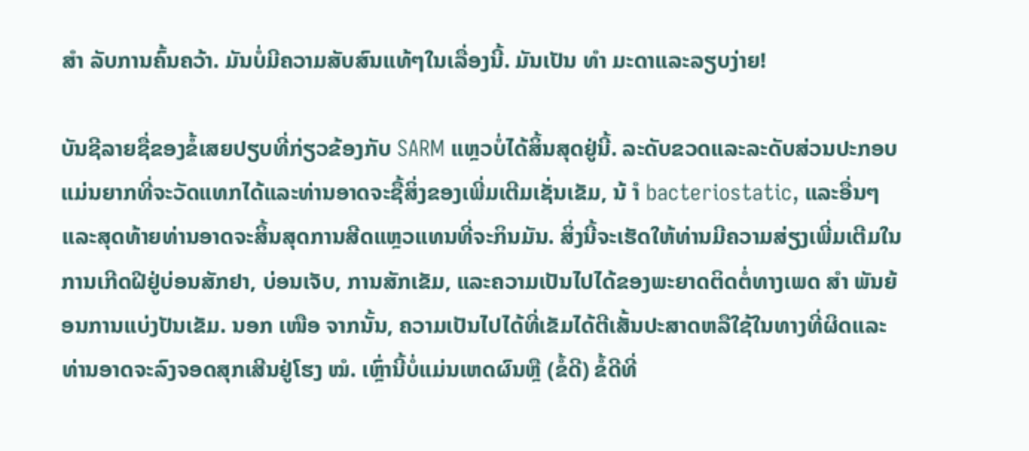ສຳ ລັບການຄົ້ນຄວ້າ. ມັນບໍ່ມີຄວາມສັບສົນແທ້ໆໃນເລື່ອງນີ້. ມັນເປັນ ທຳ ມະດາແລະລຽບງ່າຍ!

ບັນຊີລາຍຊື່ຂອງຂໍ້ເສຍປຽບທີ່ກ່ຽວຂ້ອງກັບ SARM ແຫຼວບໍ່ໄດ້ສິ້ນສຸດຢູ່ນີ້. ລະດັບຂວດແລະລະດັບສ່ວນປະກອບແມ່ນຍາກທີ່ຈະວັດແທກໄດ້ແລະທ່ານອາດຈະຊື້ສິ່ງຂອງເພີ່ມເຕີມເຊັ່ນເຂັມ, ນ້ ຳ bacteriostatic, ແລະອື່ນໆແລະສຸດທ້າຍທ່ານອາດຈະສິ້ນສຸດການສີດແຫຼວແທນທີ່ຈະກິນມັນ. ສິ່ງນີ້ຈະເຮັດໃຫ້ທ່ານມີຄວາມສ່ຽງເພີ່ມເຕີມໃນການເກີດຝີຢູ່ບ່ອນສັກຢາ, ບ່ອນເຈັບ, ການສັກເຂັມ, ແລະຄວາມເປັນໄປໄດ້ຂອງພະຍາດຕິດຕໍ່ທາງເພດ ສຳ ພັນຍ້ອນການແບ່ງປັນເຂັມ. ນອກ ເໜືອ ຈາກນັ້ນ, ຄວາມເປັນໄປໄດ້ທີ່ເຂັມໄດ້ຕີເສັ້ນປະສາດຫລືໃຊ້ໃນທາງທີ່ຜິດແລະທ່ານອາດຈະລົງຈອດສຸກເສີນຢູ່ໂຮງ ໝໍ. ເຫຼົ່ານີ້ບໍ່ແມ່ນເຫດຜົນຫຼື (ຂໍ້ດີ) ຂໍ້ດີທີ່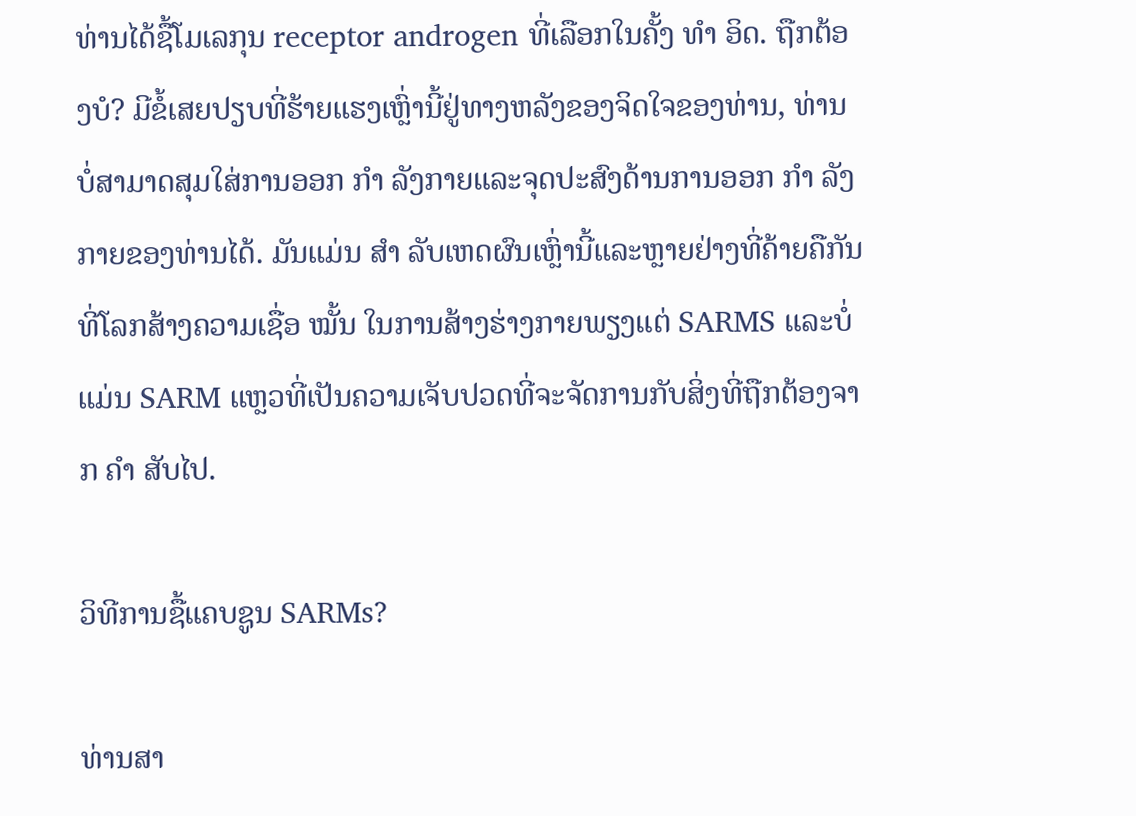ທ່ານໄດ້ຊື້ໂມເລກຸນ receptor androgen ທີ່ເລືອກໃນຄັ້ງ ທຳ ອິດ. ຖືກຕ້ອງບໍ? ມີຂໍ້ເສຍປຽບທີ່ຮ້າຍແຮງເຫຼົ່ານີ້ຢູ່ທາງຫລັງຂອງຈິດໃຈຂອງທ່ານ, ທ່ານບໍ່ສາມາດສຸມໃສ່ການອອກ ກຳ ລັງກາຍແລະຈຸດປະສົງດ້ານການອອກ ກຳ ລັງກາຍຂອງທ່ານໄດ້. ມັນແມ່ນ ສຳ ລັບເຫດຜົນເຫຼົ່ານີ້ແລະຫຼາຍຢ່າງທີ່ຄ້າຍຄືກັນທີ່ໂລກສ້າງຄວາມເຊື່ອ ໝັ້ນ ໃນການສ້າງຮ່າງກາຍພຽງແຕ່ SARMS ແລະບໍ່ແມ່ນ SARM ແຫຼວທີ່ເປັນຄວາມເຈັບປວດທີ່ຈະຈັດການກັບສິ່ງທີ່ຖືກຕ້ອງຈາກ ຄຳ ສັບໄປ.

ວິທີການຊື້ແຄບຊູນ SARMs?

ທ່ານສາ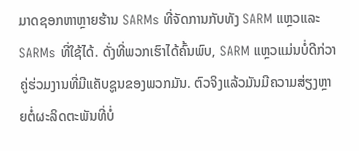ມາດຊອກຫາຫຼາຍຮ້ານ SARMs ທີ່ຈັດການກັບທັງ SARM ແຫຼວແລະ SARMs ທີ່ໃຊ້ໄດ້. ດັ່ງທີ່ພວກເຮົາໄດ້ຄົ້ນພົບ, SARM ແຫຼວແມ່ນບໍ່ດີກ່ວາຄູ່ຮ່ວມງານທີ່ມີແຄັບຊູນຂອງພວກມັນ. ຕົວຈິງແລ້ວມັນມີຄວາມສ່ຽງຫຼາຍຕໍ່ຜະລິດຕະພັນທີ່ບໍ່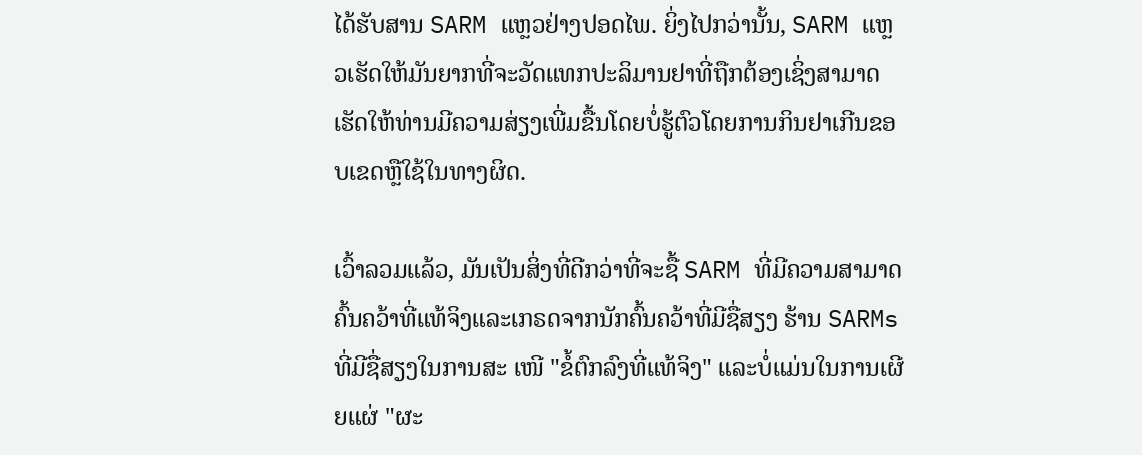ໄດ້ຮັບສານ SARM ແຫຼວຢ່າງປອດໄພ. ຍິ່ງໄປກວ່ານັ້ນ, SARM ແຫຼວເຮັດໃຫ້ມັນຍາກທີ່ຈະວັດແທກປະລິມານຢາທີ່ຖືກຕ້ອງເຊິ່ງສາມາດເຮັດໃຫ້ທ່ານມີຄວາມສ່ຽງເພີ່ມຂື້ນໂດຍບໍ່ຮູ້ຕົວໂດຍການກິນຢາເກີນຂອບເຂດຫຼືໃຊ້ໃນທາງຜິດ.

ເວົ້າລວມແລ້ວ, ມັນເປັນສິ່ງທີ່ດີກວ່າທີ່ຈະຊື້ SARM ທີ່ມີຄວາມສາມາດຄົ້ນຄວ້າທີ່ແທ້ຈິງແລະເກຣດຈາກນັກຄົ້ນຄວ້າທີ່ມີຊື່ສຽງ ຮ້ານ SARMs ທີ່ມີຊື່ສຽງໃນການສະ ເໜີ "ຂໍ້ຕົກລົງທີ່ແທ້ຈິງ" ແລະບໍ່ແມ່ນໃນການເຜີຍແຜ່ "ຜະ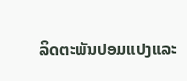ລິດຕະພັນປອມແປງແລະ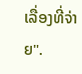ເລື່ອງທີ່ຈ່າຍ".